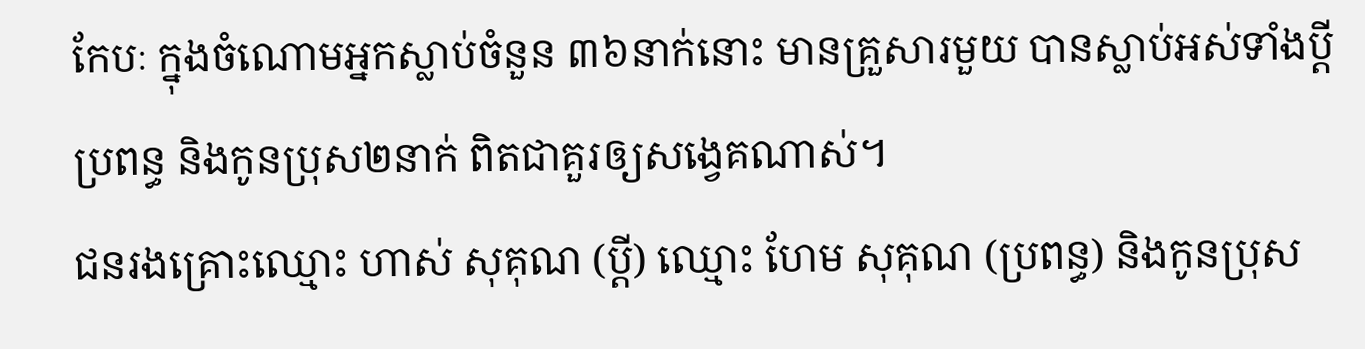កែបៈ ក្នុងចំណោមអ្នកស្លាប់ចំនួន ៣៦នាក់នោះ មានគ្រួសារមួយ បានស្លាប់អស់ទាំងប្តី ប្រពន្ធ និងកូនប្រុស២នាក់ ពិតជាគួរឲ្យសង្វេគណាស់។
ជនរងគ្រោះឈ្មោះ ហាស់ សុគុណ (ប្តី) ឈ្មោះ ហែម សុគុណ (ប្រពន្ធ) និងកូនប្រុស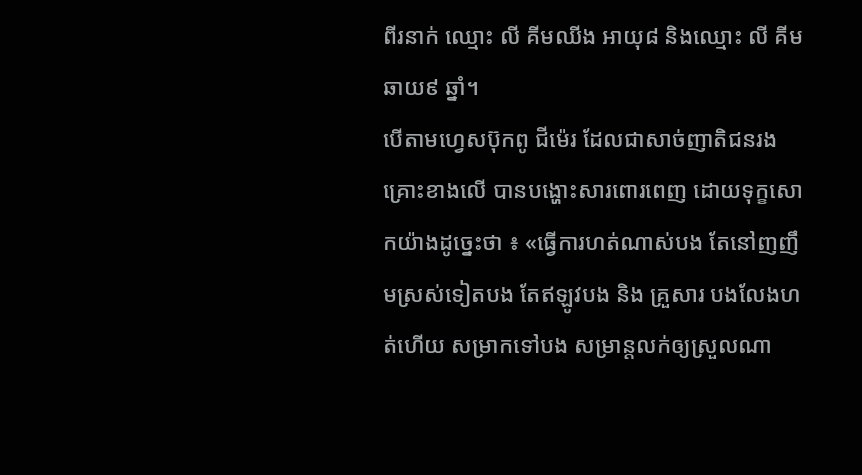ពីរនាក់ ឈ្មោះ លី គីមឈីង អាយុ៨ និងឈ្មោះ លី គីមឆាយ៩ ឆ្នាំ។
បើតាមហ្វេសប៊ុកពូ ជីម៉េរ ដែលជាសាច់ញាតិជនរងគ្រោះខាងលើ បានបង្ហោះសារពោរពេញ ដោយទុក្ខសោកយ៉ាងដូច្នេះថា ៖ «ធ្វើការហត់ណាស់បង តែនៅញញឹមស្រស់ទៀតបង តែឥឡូវបង និង គ្រួសារ បងលែងហត់ហើយ សម្រាកទៅបង សម្រាន្តលក់ឲ្យស្រួលណា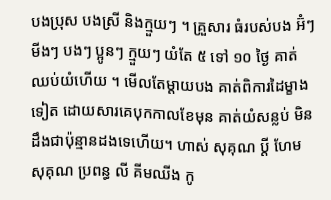បងប្រុស បងស្រី និងក្មួយៗ ។ គ្រួសារ ធំរបស់បង អ៊ំៗ មីងៗ បងៗ ប្អូនៗ ក្មួយៗ យំតែ ៥ ទៅ ១០ ថ្ងៃ គាត់ឈប់យំហើយ ។ មើលតែម្តាយបង គាត់ពិការដៃម្ខាងទៀត ដោយសារគេបុកកាលខែមុន គាត់យំសន្លប់ មិនដឹងជាប៉ុន្មានដងទេហើយ។ ហាស់ សុគុណ ប្តី ហែម សុគុណ ប្រពន្ធ លី គីមឈីង កូ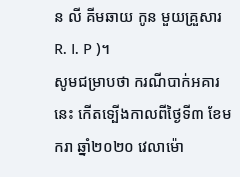ន លី គីមឆាយ កូន មួយគ្រួសារ R. I. P )។
សូមជម្រាបថា ករណីបាក់អគារនេះ កើតទ្បើងកាលពីថ្ងៃទី៣ ខែមករា ឆ្នាំ២០២០ វេលាម៉ោ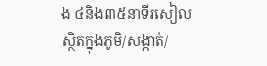ង ៤និង៣៥នាទីរសៀល ស្ថិតក្នុងភូមិ/សង្កាត់/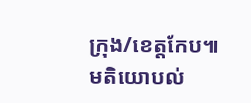ក្រុង/ខេត្តកែប៕
មតិយោបល់